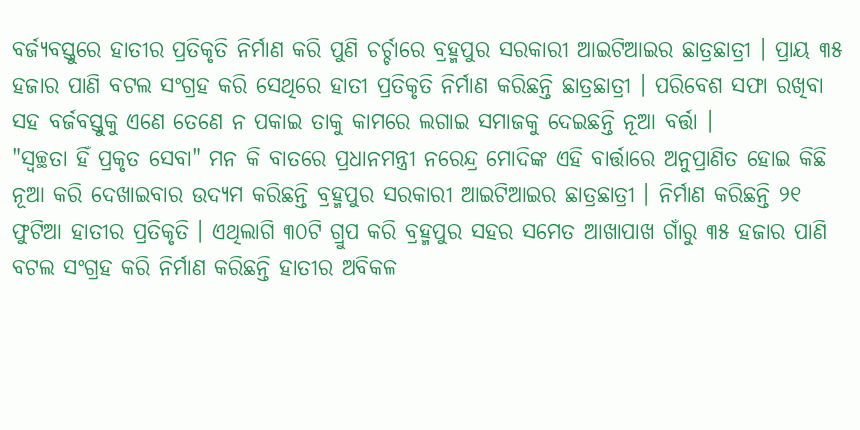ବର୍ଜ୍ୟବସ୍ତୁରେ ହାତୀର ପ୍ରତିକୃତି ନିର୍ମାଣ କରି ପୁଣି ଚର୍ଚ୍ଚାରେ ବ୍ରହ୍ମପୁର ସରକାରୀ ଆଇଟିଆଇର ଛାତ୍ରଛାତ୍ରୀ । ପ୍ରାୟ ୩୫ ହଜାର ପାଣି ବଟଲ ସଂଗ୍ରହ କରି ସେଥିରେ ହାତୀ ପ୍ରତିକୃତି ନିର୍ମାଣ କରିଛନ୍ତି ଛାତ୍ରଛାତ୍ରୀ । ପରିବେଶ ସଫା ରଖିବା ସହ ବର୍ଜବସ୍ତୁକୁ ଏଣେ ତେଣେ ନ ପକାଇ ତାକୁ କାମରେ ଲଗାଇ ସମାଜକୁ ଦେଇଛନ୍ତି ନୂଆ ବର୍ତ୍ତା ।
"ସ୍ୱଚ୍ଛତା ହିଁ ପ୍ରକୃତ ସେବା" ମନ କି ବାତରେ ପ୍ରଧାନମନ୍ତ୍ରୀ ନରେନ୍ଦ୍ର ମୋଦିଙ୍କ ଏହି ବାର୍ତ୍ତାରେ ଅନୁପ୍ରାଣିତ ହୋଇ କିଛି ନୂଆ କରି ଦେଖାଇବାର ଉଦ୍ୟମ କରିଛନ୍ତି ବ୍ରହ୍ମପୁର ସରକାରୀ ଆଇଟିଆଇର ଛାତ୍ରଛାତ୍ରୀ । ନିର୍ମାଣ କରିଛନ୍ତି ୨୧ ଫୁଟିଆ ହାତୀର ପ୍ରତିକୃତି । ଏଥିଲାଗି ୩୦ଟି ଗ୍ରୁପ କରି ବ୍ରହ୍ମପୁର ସହର ସମେତ ଆଖାପାଖ ଗାଁରୁ ୩୫ ହଜାର ପାଣି ବଟଲ ସଂଗ୍ରହ କରି ନିର୍ମାଣ କରିଛନ୍ତି ହାତୀର ଅବିକଳ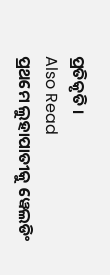ପ୍ରତିକୃତି ।
Also Read
ପ୍ରଥମେ ଲୁହାପାତୀକୁ ୱେଲଡିଂ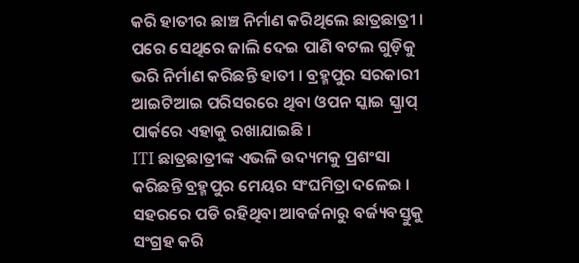କରି ହାତୀର ଛାଞ୍ଚ ନିର୍ମାଣ କରିଥିଲେ ଛାତ୍ରଛାତ୍ରୀ । ପରେ ସେଥିରେ ଜାଲି ଦେଇ ପାଣି ବଟଲ ଗୁଡ଼ିକୁ ଭରି ନିର୍ମାଣ କରିଛନ୍ତି ହାତୀ । ବ୍ରହ୍ମପୁର ସରକାରୀ ଆଇଟିଆଇ ପରିସରରେ ଥିବା ଓପନ ସ୍କାଇ ସ୍କ୍ରାପ୍ ପାର୍କରେ ଏହାକୁ ରଖାଯାଇଛି ।
ITI ଛାତ୍ରଛାତ୍ରୀଙ୍କ ଏଭଳି ଉଦ୍ୟମକୁ ପ୍ରଶଂସା କରିଛନ୍ତି ବ୍ରହ୍ମପୁର ମେୟର ସଂଘମିତ୍ରା ଦଳେଇ । ସହରରେ ପଡି ରହିଥିବା ଆବର୍ଜନାରୁ ବର୍ଜ୍ୟବସ୍ତୁକୁ ସଂଗ୍ରହ କରି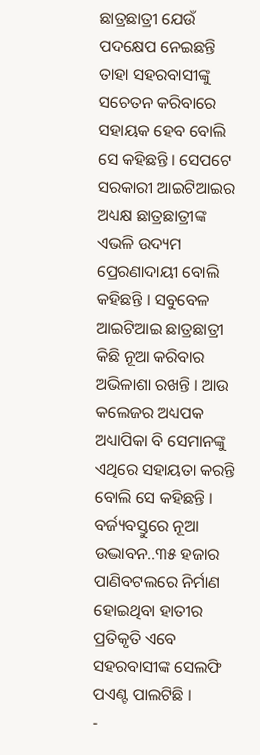ଛାତ୍ରଛାତ୍ରୀ ଯେଉଁ ପଦକ୍ଷେପ ନେଇଛନ୍ତି ତାହା ସହରବାସୀଙ୍କୁ ସଚେତନ କରିବାରେ ସହାୟକ ହେବ ବୋଲି ସେ କହିଛନ୍ତି । ସେପଟେ ସରକାରୀ ଆଇଟିଆଇର ଅଧ୍ୟକ୍ଷ ଛାତ୍ରଛାତ୍ରୀଙ୍କ ଏଭଳି ଉଦ୍ୟମ ପ୍ରେରଣାଦାୟୀ ବୋଲି କହିଛନ୍ତି । ସବୁବେଳ ଆଇଟିଆଇ ଛାତ୍ରଛାତ୍ରୀ କିଛି ନୂଆ କରିବାର ଅଭିଳାଶା ରଖନ୍ତି । ଆଉ କଲେଜର ଅଧ୍ୟପକ ଅଧ୍ୟାପିକା ବି ସେମାନଙ୍କୁ ଏଥିରେ ସହାୟତା କରନ୍ତି ବୋଲି ସେ କହିଛନ୍ତି ।
ବର୍ଜ୍ୟବସ୍ତୁରେ ନୂଆ ଉଦ୍ଭାବନ..୩୫ ହଜାର ପାଣିବଟଲରେ ନିର୍ମାଣ ହୋଇଥିବା ହାତୀର ପ୍ରତିକୃତି ଏବେ ସହରବାସୀଙ୍କ ସେଲଫି ପଏଣ୍ଟ ପାଲଟିଛି ।
-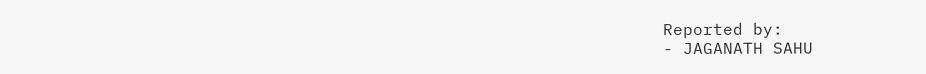Reported by:
- JAGANATH SAHU